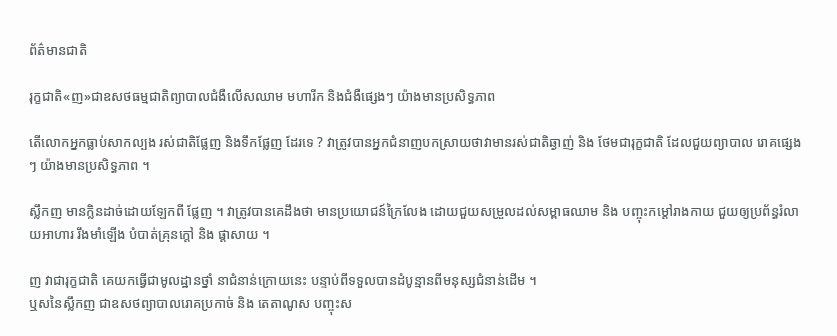ព័ត៌មានជាតិ

រុក្ខជាតិ«ញ»ជាឧសថធម្មជាតិព្យាបាលជំងឺលើសឈាម មហារីក និងជំងឺផ្សេងៗ យ៉ាងមានប្រសិទ្ធភាព

តើលោកអ្នកធ្លាប់សាកល្បង រស់ជាតិផ្លែញ និងទឹកផ្លែញ ដែរទេ ? វាត្រូវបានអ្នកជំនាញបកស្រាយថាវាមានរស់ជាតិឆ្ងាញ់ និង ថែមជារុក្ខជាតិ ដែលជួយព្យាបាល រោគផ្សេងៗ យ៉ាងមានប្រសិទ្ធភាព ។

ស្លឹកញ មានក្លិនដាច់ដោយឡែកពី ផ្លែញ ។ វាត្រូវបានគេដឹងថា មានប្រយោជន៍ក្រៃលែង ដោយជួយសម្រួលដល់សម្ពាធឈាម និង បញ្ចុះកម្តៅរាងកាយ ជួយឲ្យប្រព័ន្ធរំលាយអាហារ រឹងមាំឡើង បំបាត់គ្រុនក្តៅ និង ផ្តាសាយ ។

ញ វាជារុក្ខជាតិ គេយកធ្វើជាមូលដ្ឋានថ្នាំ នាជំនាន់ក្រោយនេះ បន្ទាប់ពីទទួលបានដំបូន្មានពីមនុស្សជំនាន់ដើម ។
ឬសនៃស្លឹកញ ជាឧសថព្យាបាលរោគប្រកាច់ និង តេតាណូស បញ្ចុះស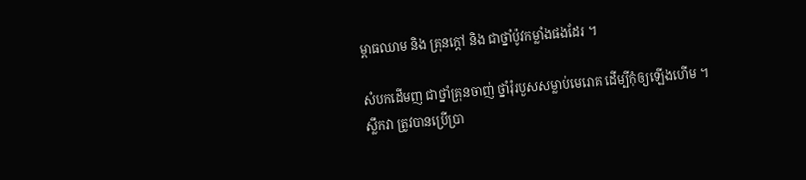ម្ពាធឈាម និង គ្រុនក្តៅ និង ជាថ្នាំប៉ូវកម្លាំងផងដែរ ។

សំបកដើមញ ជាថ្នាំគ្រុនចាញ់ ថ្នាំរុំរបួសសម្លាប់មេរោគ ដើម្បីកុំឲ្យឡើងហើម ។
ស្លឹកវា ត្រូវបានប្រើប្រា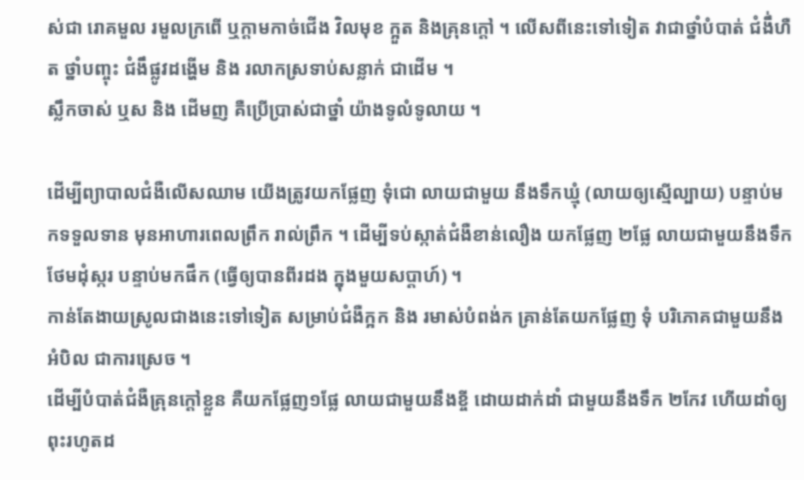ស់ជា រោគមួល រមួលក្រពើ ឬក្តាមកាច់ជើង វិលមុខ ក្អួត និងគ្រុនក្តៅ ។ លើសពីនេះទៅទៀត វាជាថ្នាំបំបាត់ ជំងឹ់ហឺត ថ្នាំបញ្ចុះ ជំងឹផ្លូវដង្ហើម និង រលាកស្រទាប់សន្លាក់ ជាដើម ។
ស្លឹកចាស់ ឬស និង ដើមញ គឺប្រើប្រាស់ជាថ្នាំ យ៉ាងទូលំទូលាយ ។

ដើម្បីព្យាបាលជំងឺលើសឈាម យើងត្រូវយកផ្លែញ ទុំជោ លាយជាមួយ នឹងទឹកឃ្មុំ (លាយឲ្យស្មើល្បាយ) បន្ទាប់មកទទួលទាន មុនអាហារពេលព្រឹក រាល់ព្រឹក ។ ដើម្បីទប់ស្កាត់ជំងឺខាន់លឿង យកផ្លែញ ២ផ្លែ លាយជាមួយនឹងទឹក ថែមដុំស្ករ បន្ទាប់មកផឹក (ធ្វើឲ្យបានពីរដង ក្នុងមួយសប្តាហ៍) ។
កាន់តែងាយស្រូលជាងនេះទៅទៀត សម្រាប់ជំងឺក្អក និង រមាស់បំពង់ក គ្រាន់តែយកផ្លែញ ទុំ បរិភោគជាមួយនឹងអំបិល ជាការស្រេច ។
ដើម្បីបំបាត់ជំងឺគ្រុនក្តៅខ្លួន គឺយកផ្លែញ១ផ្លែ លាយជាមួយនឹងខ្ចី ដោយដាក់ដាំ ជាមួយនឹងទឹក ២កែវ ហើយដាំឲ្យពុះរហូតដ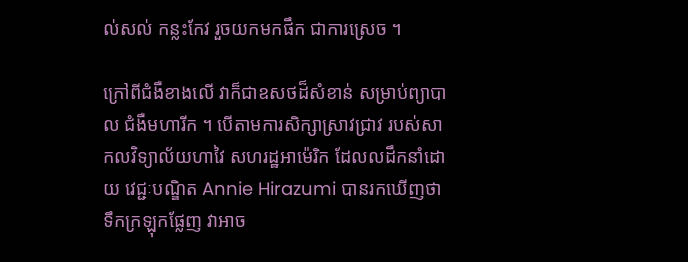ល់សល់ កន្លះកែវ រួចយកមកផឹក ជាការស្រេច ។

ក្រៅពីជំងឺខាងលើ វាក៏ជាឧសថដ៏សំខាន់ សម្រាប់ព្យាបាល ជំងឺមហារីក ។ បើតាមការសិក្សាស្រាវជ្រាវ របស់សាកលវិទ្យាល័យហាវៃ សហរដ្ឋអាម៉េរិក ដែលលដឹកនាំដោយ វេជ្ជៈបណ្ឌិត Annie Hirazumi បានរកឃើញថា ទឹកក្រឡុកផ្លែញ វាអាច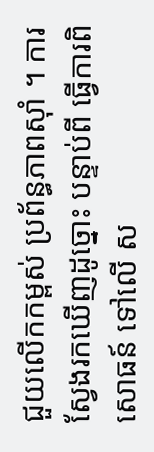ជួយលើកកម្ពស់ ប្រព័ន្ធភាពស៊ាំ ។ ការស្វែងរកឃើញដូច្នោះ បន្ទាប់ពី ធ្វើការពិសោធន៍ ទៅលើ ស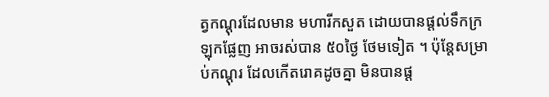ត្វកណ្តុរដែលមាន មហារីកសួត ដោយបានផ្តល់ទឹកក្រឡុកផ្លែញ អាចរស់បាន ៥០ថ្ងៃ ថែមទៀត ។ ប៉ុន្តែសម្រាប់កណ្តុរ ដែលកើតរោគដូចគ្នា មិនបានផ្ត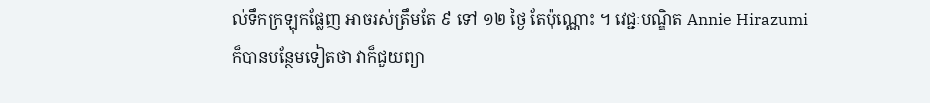ល់ទឹកក្រឡុកផ្លែញ អាចរស់ត្រឹមតែ ៩ ទៅ ១២ ថ្ងៃ តែប៉ុណ្ណោះ ។ វេជ្ជៈបណ្ឌិត Annie Hirazumi ក៏បានបន្ថែមទៀតថា វាក៏ជួយព្យា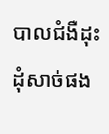បាលជំងឺដុះ ដុំសាច់ផង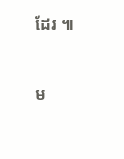ដែរ ៕



ម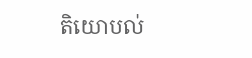តិយោបល់